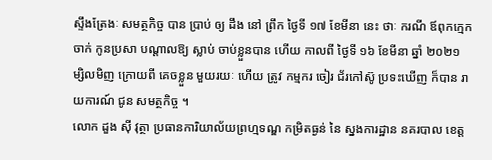ស្ទឹងត្រែងៈ សមត្ថកិច្ច បាន ប្រាប់ ឲ្យ ដឹង នៅ ព្រឹក ថ្ងៃទី ១៧ ខែមីនា នេះ ថាៈ ករណី ឪពុកក្មេក ចាក់ កូនប្រសា បណ្ដាលឱ្យ ស្លាប់ ចាប់ខ្លួនបាន ហើយ កាលពី ថ្ងៃទី ១៦ ខែមីនា ឆ្នាំ ២០២១ ម្សិលមិញ ក្រោយពី គេចខ្លួន មួយរយៈ ហើយ ត្រូវ កម្មករ ចៀរ ជ័រកៅស៊ូ ប្រទះឃើញ ក៏បាន រាយការណ៍ ជូន សមត្ថកិច្ច ។
លោក ដួង ស៊ី វុត្ថា ប្រធានការិយាល័យព្រហ្មទណ្ឌ កម្រិតធ្ងន់ នៃ ស្នងការដ្ឋាន នគរបាល ខេត្ត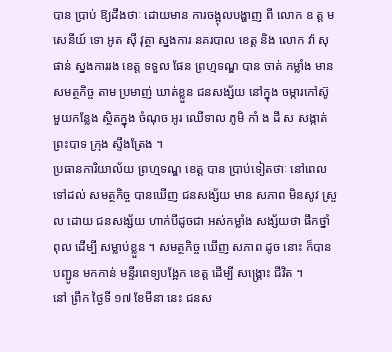បាន ប្រាប់ ឱ្យដឹងថាៈ ដោយមាន ការចង្អុលបង្ហាញ ពី លោក ឧ ត្ត ម សេនីយ៍ ទោ អូត ស៊ី វុត្ថា ស្នងការ នគរបាល ខេត្ត និង លោក វ៉ា សុផាន់ ស្នងការរង ខេត្ត ទទួល ផែន ព្រហ្មទណ្ឌ បាន ចាត់ កម្លាំង មាន សមត្ថកិច្ច តាម ប្រមាញ់ ឃាត់ខ្លួន ជនសង្ស័យ នៅក្នុង ចម្ការកៅស៊ូ មួយកន្លែង ស្ថិតក្នុង ចំណុច អូរ ឈើទាល ភូមិ កាំ ង ដី ស សង្កាត់ ព្រះបាទ ក្រុង ស្ទឹងត្រែង ។
ប្រធានការិយាល័យ ព្រហ្មទណ្ឌ ខេត្ត បាន ប្រាប់ទៀតថាៈ នៅពេល ទៅដល់ សមត្ថកិច្ច បានឃើញ ជនសង្ស័យ មាន សភាព មិនសូវ ស្រួល ដោយ ជនសង្ស័យ ហាក់បីដូចជា អស់កម្លាំង សង្ស័យថា ផឹកថ្នាំ ពុល ដើម្បី សម្លាប់ខ្លួន ។ សមត្ថកិច្ច ឃើញ សភាព ដូច នោះ ក៏បាន បញ្ជូន មកកាន់ មន្ទីរពេទ្យបង្អែក ខេត្ត ដើម្បី សង្គ្រោះ ជីវិត ។
នៅ ព្រឹក ថ្ងៃទី ១៧ ខែមីនា នេះ ជនស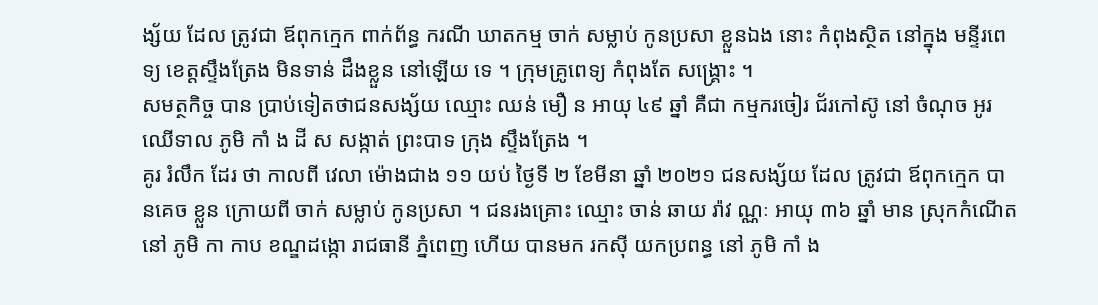ង្ស័យ ដែល ត្រូវជា ឪពុកក្មេក ពាក់ព័ន្ធ ករណី ឃាតកម្ម ចាក់ សម្លាប់ កូនប្រសា ខ្លួនឯង នោះ កំពុងស្ថិត នៅក្នុង មន្ទីរពេទ្យ ខេត្តស្ទឹងត្រែង មិនទាន់ ដឹងខ្លួន នៅឡើយ ទេ ។ ក្រុមគ្រូពេទ្យ កំពុងតែ សង្គ្រោះ ។
សមត្ថកិច្ច បាន ប្រាប់ទៀតថាជនសង្ស័យ ឈ្មោះ ឈន់ មឿ ន អាយុ ៤៩ ឆ្នាំ គឺជា កម្មករចៀរ ជ័រកៅស៊ូ នៅ ចំណុច អូរ ឈើទាល ភូមិ កាំ ង ដី ស សង្កាត់ ព្រះបាទ ក្រុង ស្ទឹងត្រែង ។
គូរ រំលឹក ដែរ ថា កាលពី វេលា ម៉ោងជាង ១១ យប់ ថ្ងៃទី ២ ខែមីនា ឆ្នាំ ២០២១ ជនសង្ស័យ ដែល ត្រូវជា ឪពុកក្មេក បានគេច ខ្លួន ក្រោយពី ចាក់ សម្លាប់ កូនប្រសា ។ ជនរងគ្រោះ ឈ្មោះ ចាន់ ឆាយ រ៉ាវ ណ្ណៈ អាយុ ៣៦ ឆ្នាំ មាន ស្រុកកំណើត នៅ ភូមិ កា កាប ខណ្ឌដង្កោ រាជធានី ភ្នំពេញ ហើយ បានមក រកស៊ី យកប្រពន្ធ នៅ ភូមិ កាំ ង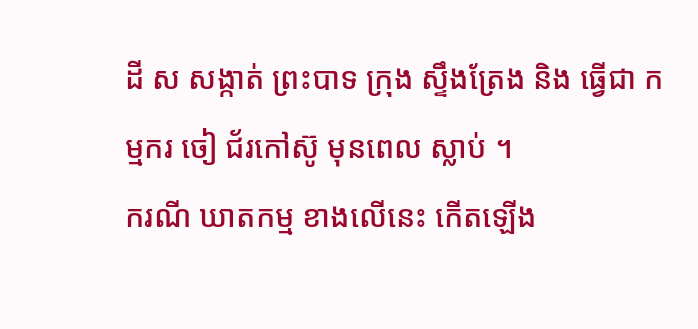ដី ស សង្កាត់ ព្រះបាទ ក្រុង ស្ទឹងត្រែង និង ធ្វើជា កម្មករ ចៀ ជ័រកៅស៊ូ មុនពេល ស្លាប់ ។
ករណី ឃាតកម្ម ខាងលើនេះ កើតឡើង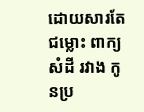ដោយសារតែ ជម្លោះ ពាក្យសំដី រវាង កូនប្រ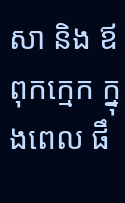សា និង ឪពុកក្មេក ក្នុងពេល ផឹ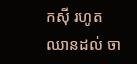កស៊ី រហូត ឈានដល់ ចា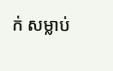ក់ សម្លាប់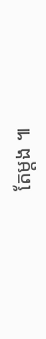តែម្តង ៕